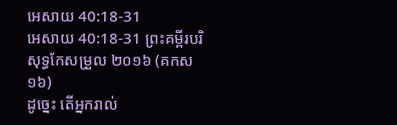អេសាយ 40:18-31
អេសាយ 40:18-31 ព្រះគម្ពីរបរិសុទ្ធកែសម្រួល ២០១៦ (គកស១៦)
ដូច្នេះ តើអ្នករាល់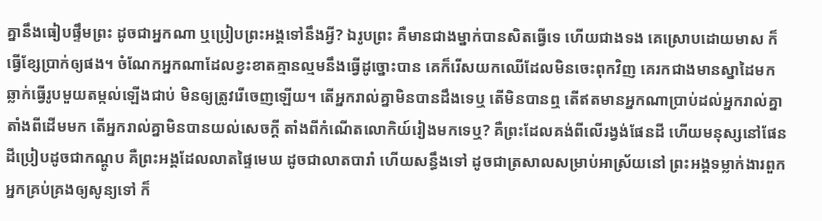គ្នានឹងធៀបផ្ទឹមព្រះ ដូចជាអ្នកណា ឬប្រៀបព្រះអង្គទៅនឹងអ្វី? ឯរូបព្រះ គឺមានជាងម្នាក់បានសិតធ្វើទេ ហើយជាងទង គេស្រោបដោយមាស ក៏ធ្វើខ្សែប្រាក់ឲ្យផង។ ចំណែកអ្នកណាដែលខ្វះខាតគ្មានល្មមនឹងធ្វើដូច្នោះបាន គេក៏រើសយកឈើដែលមិនចេះពុកវិញ គេរកជាងមានស្នាដៃមកឆ្លាក់ធ្វើរូបមួយតម្កល់ឡើងជាប់ មិនឲ្យត្រូវរើចេញឡើយ។ តើអ្នករាល់គ្នាមិនបានដឹងទេឬ តើមិនបានឮ តើឥតមានអ្នកណាប្រាប់ដល់អ្នករាល់គ្នា តាំងពីដើមមក តើអ្នករាល់គ្នាមិនបានយល់សេចក្ដី តាំងពីកំណើតលោកិយ៍រៀងមកទេឬ? គឺព្រះដែលគង់ពីលើរង្វង់ផែនដី ហើយមនុស្សនៅផែនដីប្រៀបដូចជាកណ្តូប គឺព្រះអង្គដែលលាតផ្ទៃមេឃ ដូចជាលាតបារាំ ហើយសន្ធឹងទៅ ដូចជាត្រសាលសម្រាប់អាស្រ័យនៅ ព្រះអង្គទម្លាក់ងារពួកអ្នកគ្រប់គ្រងឲ្យសូន្យទៅ ក៏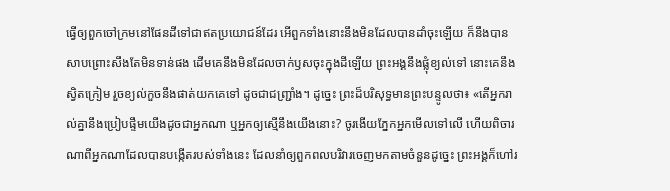ធ្វើឲ្យពួកចៅក្រមនៅផែនដីទៅជាឥតប្រយោជន៍ដែរ អើពួកទាំងនោះនឹងមិនដែលបានដាំចុះឡើយ ក៏នឹងបានសាបព្រោះសឹងតែមិនទាន់ផង ដើមគេនឹងមិនដែលចាក់ឫសចុះក្នុងដីឡើយ ព្រះអង្គនឹងផ្លុំខ្យល់ទៅ នោះគេនឹងស្វិតក្រៀម រួចខ្យល់កួចនឹងផាត់យកគេទៅ ដូចជាជញ្ជ្រាំង។ ដូច្នេះ ព្រះដ៏បរិសុទ្ធមានព្រះបន្ទូលថា៖ «តើអ្នករាល់គ្នានឹងប្រៀបផ្ទឹមយើងដូចជាអ្នកណា ឬអ្នកឲ្យស្មើនឹងយើងនោះ? ចូរងើយភ្នែកអ្នកមើលទៅលើ ហើយពិចារណាពីអ្នកណាដែលបានបង្កើតរបស់ទាំងនេះ ដែលនាំឲ្យពួកពលបរិវារចេញមកតាមចំនួនដូច្នេះ ព្រះអង្គក៏ហៅរ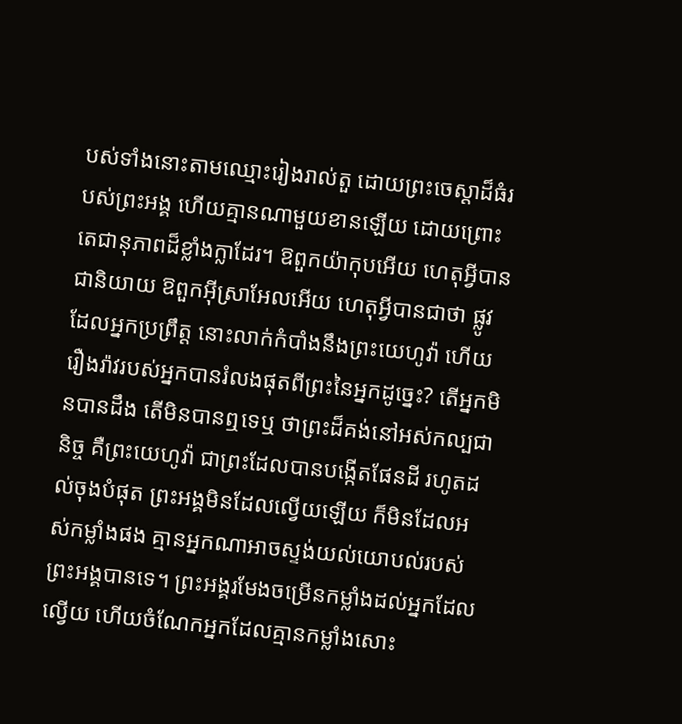បស់ទាំងនោះតាមឈ្មោះរៀងរាល់តួ ដោយព្រះចេស្តាដ៏ធំរបស់ព្រះអង្គ ហើយគ្មានណាមួយខានឡើយ ដោយព្រោះតេជានុភាពដ៏ខ្លាំងក្លាដែរ។ ឱពួកយ៉ាកុបអើយ ហេតុអ្វីបានជានិយាយ ឱពួកអ៊ីស្រាអែលអើយ ហេតុអ្វីបានជាថា ផ្លូវដែលអ្នកប្រព្រឹត្ត នោះលាក់កំបាំងនឹងព្រះយេហូវ៉ា ហើយរឿងរ៉ាវរបស់អ្នកបានរំលងផុតពីព្រះនៃអ្នកដូច្នេះ? តើអ្នកមិនបានដឹង តើមិនបានឮទេឬ ថាព្រះដ៏គង់នៅអស់កល្បជានិច្ច គឺព្រះយេហូវ៉ា ជាព្រះដែលបានបង្កើតផែនដី រហូតដល់ចុងបំផុត ព្រះអង្គមិនដែលល្វើយឡើយ ក៏មិនដែលអស់កម្លាំងផង គ្មានអ្នកណាអាចស្ទង់យល់យោបល់របស់ព្រះអង្គបានទេ។ ព្រះអង្គរមែងចម្រើនកម្លាំងដល់អ្នកដែលល្វើយ ហើយចំណែកអ្នកដែលគ្មានកម្លាំងសោះ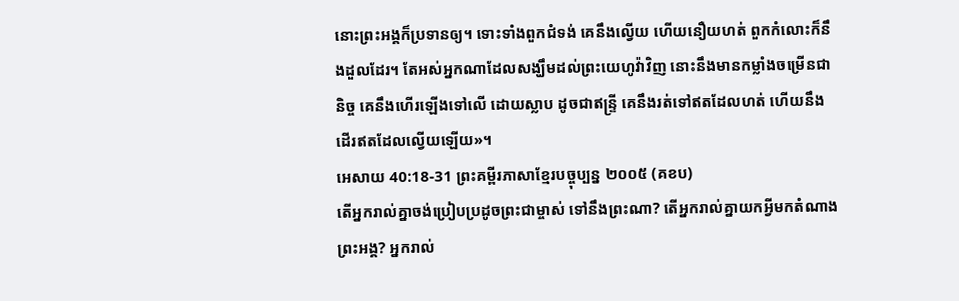នោះព្រះអង្គក៏ប្រទានឲ្យ។ ទោះទាំងពួកជំទង់ គេនឹងល្វើយ ហើយនឿយហត់ ពួកកំលោះក៏នឹងដួលដែរ។ តែអស់អ្នកណាដែលសង្ឃឹមដល់ព្រះយេហូវ៉ាវិញ នោះនឹងមានកម្លាំងចម្រើនជានិច្ច គេនឹងហើរឡើងទៅលើ ដោយស្លាប ដូចជាឥន្ទ្រី គេនឹងរត់ទៅឥតដែលហត់ ហើយនឹងដើរឥតដែលល្វើយឡើយ»។
អេសាយ 40:18-31 ព្រះគម្ពីរភាសាខ្មែរបច្ចុប្បន្ន ២០០៥ (គខប)
តើអ្នករាល់គ្នាចង់ប្រៀបប្រដូចព្រះជាម្ចាស់ ទៅនឹងព្រះណា? តើអ្នករាល់គ្នាយកអ្វីមកតំណាងព្រះអង្គ? អ្នករាល់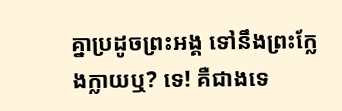គ្នាប្រដូចព្រះអង្គ ទៅនឹងព្រះក្លែងក្លាយឬ? ទេ! គឺជាងទេ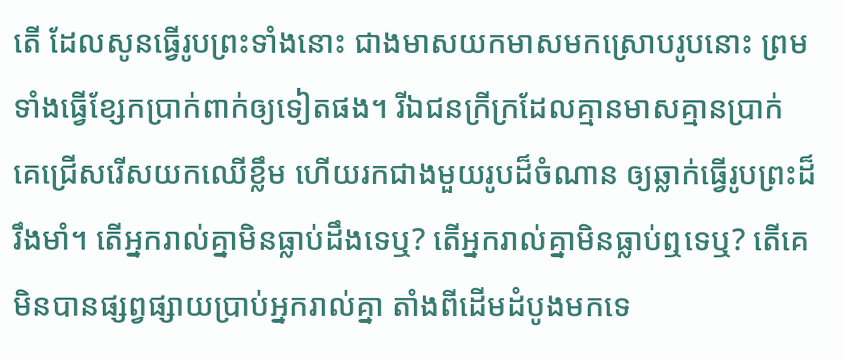តើ ដែលសូនធ្វើរូបព្រះទាំងនោះ ជាងមាសយកមាសមកស្រោបរូបនោះ ព្រមទាំងធ្វើខ្សែកប្រាក់ពាក់ឲ្យទៀតផង។ រីឯជនក្រីក្រដែលគ្មានមាសគ្មានប្រាក់ គេជ្រើសរើសយកឈើខ្លឹម ហើយរកជាងមួយរូបដ៏ចំណាន ឲ្យឆ្លាក់ធ្វើរូបព្រះដ៏រឹងមាំ។ តើអ្នករាល់គ្នាមិនធ្លាប់ដឹងទេឬ? តើអ្នករាល់គ្នាមិនធ្លាប់ឮទេឬ? តើគេមិនបានផ្សព្វផ្សាយប្រាប់អ្នករាល់គ្នា តាំងពីដើមដំបូងមកទេ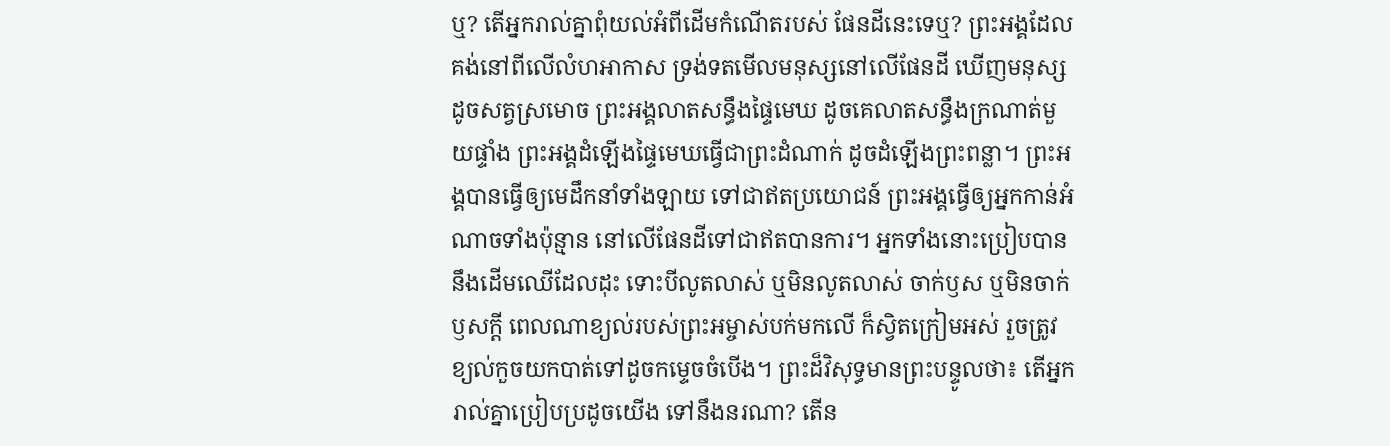ឬ? តើអ្នករាល់គ្នាពុំយល់អំពីដើមកំណើតរបស់ ផែនដីនេះទេឬ? ព្រះអង្គដែលគង់នៅពីលើលំហអាកាស ទ្រង់ទតមើលមនុស្សនៅលើផែនដី ឃើញមនុស្សដូចសត្វស្រមោច ព្រះអង្គលាតសន្ធឹងផ្ទៃមេឃ ដូចគេលាតសន្ធឹងក្រណាត់មួយផ្ទាំង ព្រះអង្គដំឡើងផ្ទៃមេឃធ្វើជាព្រះដំណាក់ ដូចដំឡើងព្រះពន្លា។ ព្រះអង្គបានធ្វើឲ្យមេដឹកនាំទាំងឡាយ ទៅជាឥតប្រយោជន៍ ព្រះអង្គធ្វើឲ្យអ្នកកាន់អំណាចទាំងប៉ុន្មាន នៅលើផែនដីទៅជាឥតបានការ។ អ្នកទាំងនោះប្រៀបបាននឹងដើមឈើដែលដុះ ទោះបីលូតលាស់ ឬមិនលូតលាស់ ចាក់ឫស ឬមិនចាក់ឫសក្ដី ពេលណាខ្យល់របស់ព្រះអម្ចាស់បក់មកលើ ក៏ស្វិតក្រៀមអស់ រួចត្រូវខ្យល់កួចយកបាត់ទៅដូចកម្ទេចចំបើង។ ព្រះដ៏វិសុទ្ធមានព្រះបន្ទូលថា៖ តើអ្នករាល់គ្នាប្រៀបប្រដូចយើង ទៅនឹងនរណា? តើន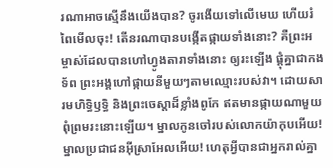រណាអាចស្មើនឹងយើងបាន? ចូរងើយទៅលើមេឃ ហើយរំពៃមើលចុះ! តើនរណាបានបង្កើតផ្កាយទាំងនោះ? គឺព្រះអម្ចាស់ដែលបានហៅហ្វូងតារាទាំងនោះ ឲ្យរះឡើង ផ្ដុំគ្នាជាកងទ័ព ព្រះអង្គហៅផ្កាយនីមួយៗតាមឈ្មោះរបស់វា។ ដោយសារមហិទ្ធិឫទ្ធិ និងព្រះចេស្ដាដ៏ខ្លាំងពូកែ ឥតមានផ្កាយណាមួយពុំព្រមរះនោះឡើយ។ ម្នាលកូនចៅរបស់លោកយ៉ាកុបអើយ! ម្នាលប្រជាជនអ៊ីស្រាអែលអើយ! ហេតុអ្វីបានជាអ្នករាល់គ្នា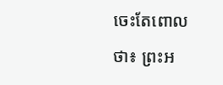ចេះតែពោលថា៖ ព្រះអ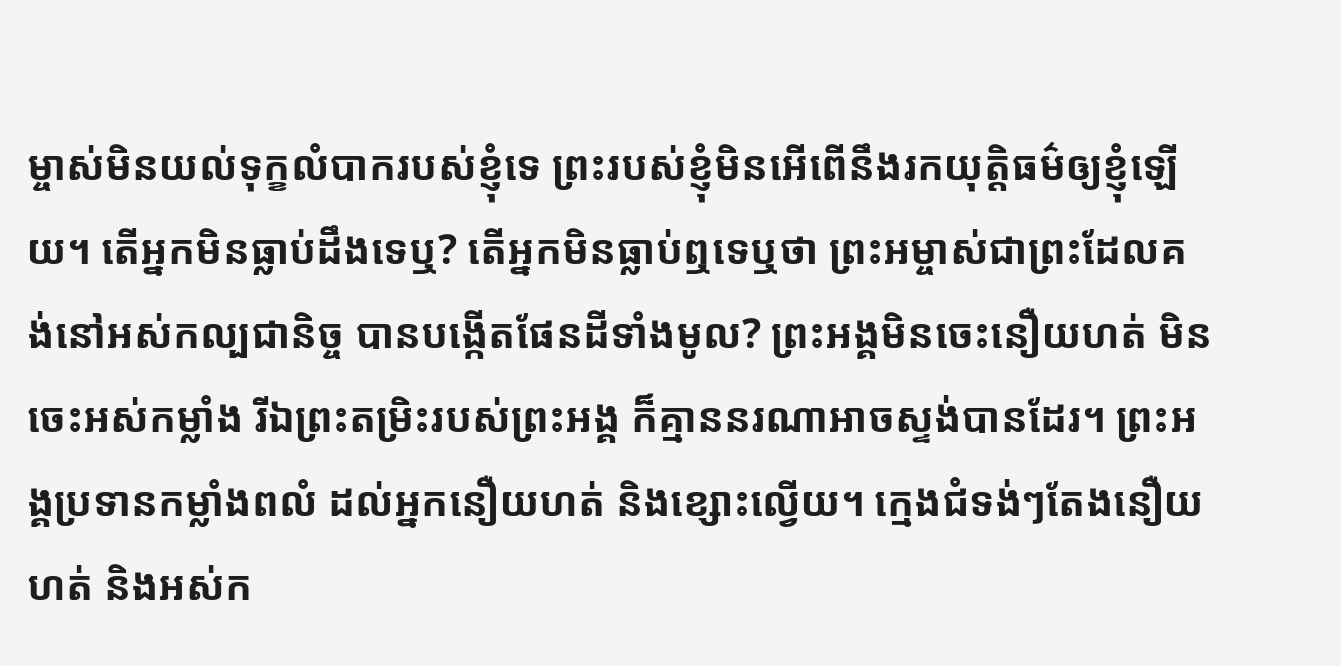ម្ចាស់មិនយល់ទុក្ខលំបាករបស់ខ្ញុំទេ ព្រះរបស់ខ្ញុំមិនអើពើនឹងរកយុត្តិធម៌ឲ្យខ្ញុំឡើយ។ តើអ្នកមិនធ្លាប់ដឹងទេឬ? តើអ្នកមិនធ្លាប់ឮទេឬថា ព្រះអម្ចាស់ជាព្រះដែលគង់នៅអស់កល្បជានិច្ច បានបង្កើតផែនដីទាំងមូល? ព្រះអង្គមិនចេះនឿយហត់ មិនចេះអស់កម្លាំង រីឯព្រះតម្រិះរបស់ព្រះអង្គ ក៏គ្មាននរណាអាចស្ទង់បានដែរ។ ព្រះអង្គប្រទានកម្លាំងពលំ ដល់អ្នកនឿយហត់ និងខ្សោះល្វើយ។ ក្មេងជំទង់ៗតែងនឿយហត់ និងអស់ក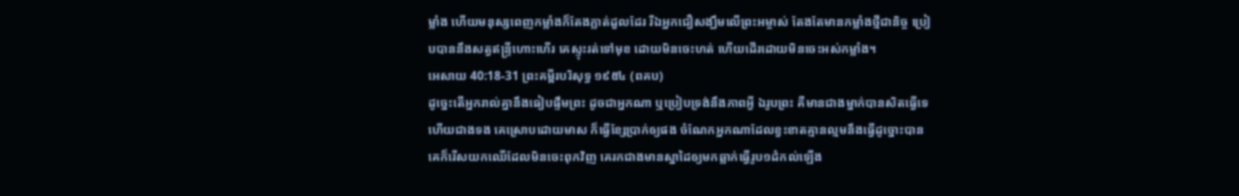ម្លាំង ហើយមនុស្សពេញកម្លាំងក៏តែងភ្លាត់ដួលដែរ រីឯអ្នកជឿសង្ឃឹមលើព្រះអម្ចាស់ តែងតែមានកម្លាំងថ្មីជានិច្ច ប្រៀបបាននឹងសត្វឥន្ទ្រីហោះហើរ គេស្ទុះរត់ទៅមុខ ដោយមិនចេះហត់ ហើយដើរដោយមិនចេះអស់កម្លាំង។
អេសាយ 40:18-31 ព្រះគម្ពីរបរិសុទ្ធ ១៩៥៤ (ពគប)
ដូច្នេះតើអ្នករាល់គ្នានឹងធៀបផ្ទឹមព្រះ ដូចជាអ្នកណា ឬប្រៀបទ្រង់នឹងភាពអ្វី ឯរូបព្រះ គឺមានជាងម្នាក់បានសិតធ្វើទេ ហើយជាងទង គេស្រោបដោយមាស ក៏ធ្វើខ្សែប្រាក់ឲ្យផង ចំណែកអ្នកណាដែលខ្វះខាតគ្មានល្មមនឹងធ្វើដូច្នោះបាន គេក៏រើសយកឈើដែលមិនចេះពុកវិញ គេរកជាងមានស្នាដៃឲ្យមកឆ្លាក់ធ្វើរូប១ដំកល់ឡើង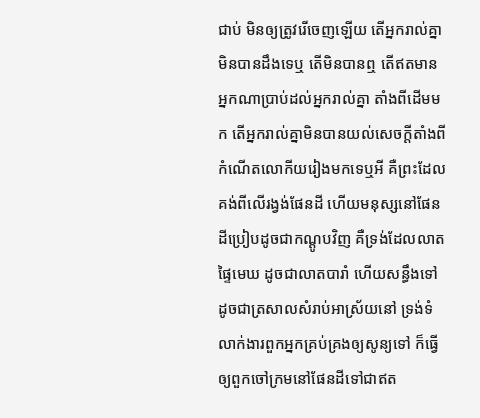ជាប់ មិនឲ្យត្រូវរើចេញឡើយ តើអ្នករាល់គ្នាមិនបានដឹងទេឬ តើមិនបានឮ តើឥតមានអ្នកណាប្រាប់ដល់អ្នករាល់គ្នា តាំងពីដើមមក តើអ្នករាល់គ្នាមិនបានយល់សេចក្ដីតាំងពីកំណើតលោកីយរៀងមកទេឬអី គឺព្រះដែលគង់ពីលើរង្វង់ផែនដី ហើយមនុស្សនៅផែនដីប្រៀបដូចជាកណ្តូបវិញ គឺទ្រង់ដែលលាតផ្ទៃមេឃ ដូចជាលាតបារាំ ហើយសន្ធឹងទៅ ដូចជាត្រសាលសំរាប់អាស្រ័យនៅ ទ្រង់ទំលាក់ងារពួកអ្នកគ្រប់គ្រងឲ្យសូន្យទៅ ក៏ធ្វើឲ្យពួកចៅក្រមនៅផែនដីទៅជាឥត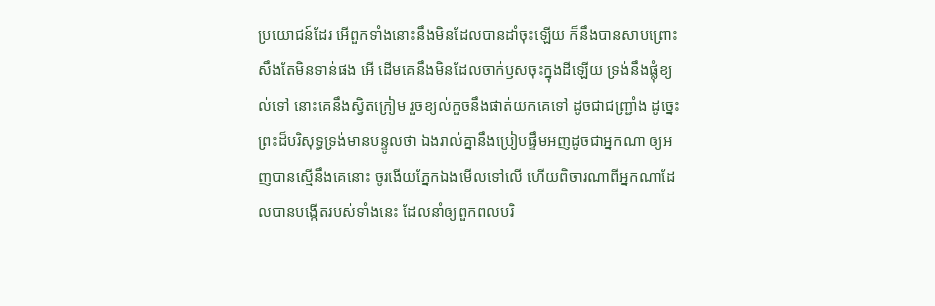ប្រយោជន៍ដែរ អើពួកទាំងនោះនឹងមិនដែលបានដាំចុះឡើយ ក៏នឹងបានសាបព្រោះសឹងតែមិនទាន់ផង អើ ដើមគេនឹងមិនដែលចាក់ឫសចុះក្នុងដីឡើយ ទ្រង់នឹងផ្លុំខ្យល់ទៅ នោះគេនឹងស្វិតក្រៀម រួចខ្យល់កួចនឹងផាត់យកគេទៅ ដូចជាជញ្ជ្រាំង ដូច្នេះ ព្រះដ៏បរិសុទ្ធទ្រង់មានបន្ទូលថា ឯងរាល់គ្នានឹងប្រៀបផ្ទឹមអញដូចជាអ្នកណា ឲ្យអញបានស្មើនឹងគេនោះ ចូរងើយភ្នែកឯងមើលទៅលើ ហើយពិចារណាពីអ្នកណាដែលបានបង្កើតរបស់ទាំងនេះ ដែលនាំឲ្យពួកពលបរិ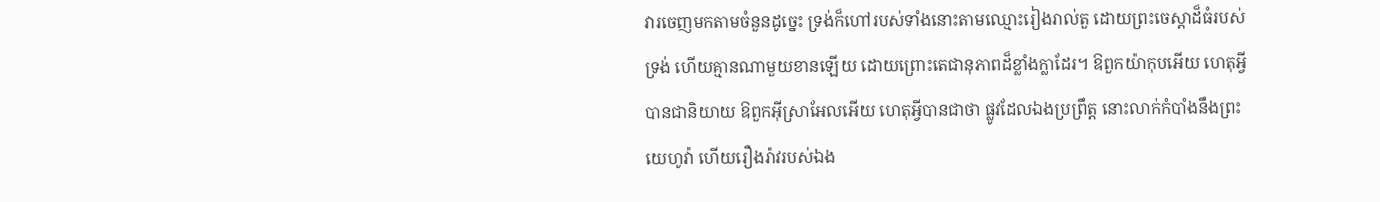វារចេញមកតាមចំនួនដូច្នេះ ទ្រង់ក៏ហៅរបស់ទាំងនោះតាមឈ្មោះរៀងរាល់តួ ដោយព្រះចេស្តាដ៏ធំរបស់ទ្រង់ ហើយគ្មានណាមួយខានឡើយ ដោយព្រោះតេជានុភាពដ៏ខ្លាំងក្លាដែរ។ ឱពួកយ៉ាកុបអើយ ហេតុអ្វីបានជានិយាយ ឱពួកអ៊ីស្រាអែលអើយ ហេតុអ្វីបានជាថា ផ្លូវដែលឯងប្រព្រឹត្ត នោះលាក់កំបាំងនឹងព្រះយេហូវ៉ា ហើយរឿងរ៉ាវរបស់ឯង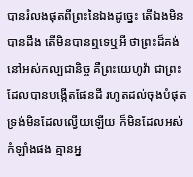បានរំលងផុតពីព្រះនៃឯងដូច្នេះ តើឯងមិនបានដឹង តើមិនបានឮទេឬអី ថាព្រះដ៏គង់នៅអស់កល្បជានិច្ច គឺព្រះយេហូវ៉ា ជាព្រះដែលបានបង្កើតផែនដី រហូតដល់ចុងបំផុត ទ្រង់មិនដែលល្វើយឡើយ ក៏មិនដែលអស់កំឡាំងផង គ្មានអ្ន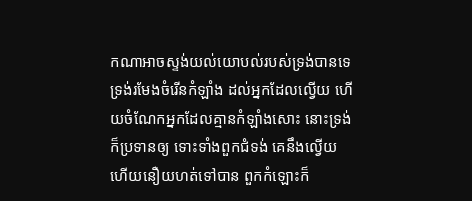កណាអាចស្ទង់យល់យោបល់របស់ទ្រង់បានទេ ទ្រង់រមែងចំរើនកំឡាំង ដល់អ្នកដែលល្វើយ ហើយចំណែកអ្នកដែលគ្មានកំឡាំងសោះ នោះទ្រង់ក៏ប្រទានឲ្យ ទោះទាំងពួកជំទង់ គេនឹងល្វើយ ហើយនឿយហត់ទៅបាន ពួកកំឡោះក៏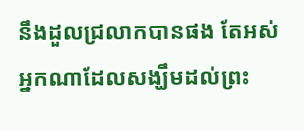នឹងដួលជ្រលាកបានផង តែអស់អ្នកណាដែលសង្ឃឹមដល់ព្រះ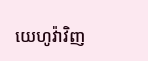យេហូវ៉ាវិញ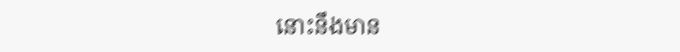នោះនឹងមាន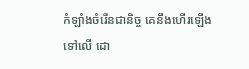កំឡាំងចំរើនជានិច្ច គេនឹងហើរឡើងទៅលើ ដោ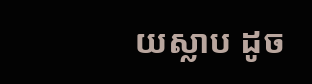យស្លាប ដូច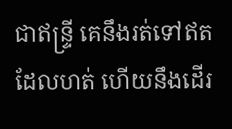ជាឥន្ទ្រី គេនឹងរត់ទៅឥតដែលហត់ ហើយនឹងដើរ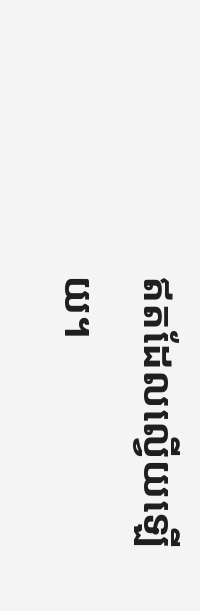ឥតដែលល្វើយឡើយ។